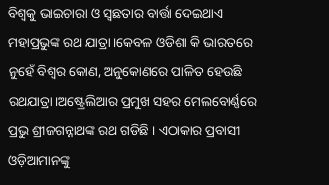ବିଶ୍ୱକୁ ଭାଇଚାରା ଓ ସ୍ୱଛତାର ବାର୍ତ୍ତା ଦେଇଥାଏ ମହାପ୍ରଭୁଙ୍କ ରଥ ଯାତ୍ରା।କେବଳ ଓଡିଶା କି ଭାରତରେ ନୁହେଁ ବିଶ୍ୱର କୋଣ, ଅନୁକୋଣରେ ପାଳିତ ହେଉଛି ରଥଯାତ୍ରା।ଅଷ୍ଟ୍ରେଲିଆର ପ୍ରମୁଖ ସହର ମେଲବୋର୍ଣ୍ଣରେ ପ୍ରଭୁ ଶ୍ରୀଜଗନ୍ନାଥଙ୍କ ରଥ ଗଡିଛି । ଏଠାକାର ପ୍ରବାସୀ ଓଡ଼ିଆମାନଙ୍କୁ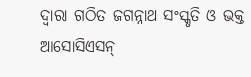ଦ୍ୱାରା ଗଠିତ ଜଗନ୍ନାଥ ସଂସ୍କୃତି ଓ ଭକ୍ତ ଆସୋସିଏସନ୍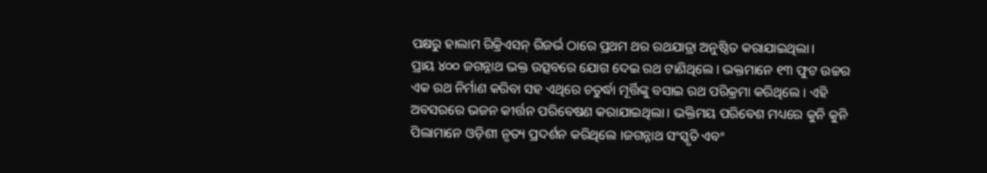ପକ୍ଷରୁ ହାଲାମ ରିକ୍ରିଏସନ୍ ରିଜର୍ଭ ଠାରେ ପ୍ରଥମ ଥର ରଥଯାତ୍ରା ଅନୁଷ୍ଠିତ କରାଯାଇଥିଲା।
ପ୍ରାୟ ୪୦୦ ଜଗନ୍ନାଥ ଭକ୍ତ ଉତ୍ସବରେ ଯୋଗ ଦେଇ ରଥ ଟାଣିଥିଲେ । ଭକ୍ତମାନେ ୧୩ ଫୁଟ ଉଚ୍ଚର ଏକ ରଥ ନିର୍ମାଣ କରିବା ସହ ଏଥିରେ ଚତୁର୍ଦ୍ଧା ମୂର୍ତ୍ତିଙ୍କୁ ବସାଇ ରଥ ପରିକ୍ରମା କରିଥିଲେ । ଏହି ଅବସରରେ ଭଜନ କୀର୍ତ୍ତନ ପରିବେଷଣ କରାଯାଇଥିଲା । ଭକ୍ତିମୟ ପରିବେଶ ମଧ୍ୟରେ କୁନି କୁନି ପିଲାମାନେ ଓଡ଼ିଶୀ ନୃତ୍ୟ ପ୍ରଦର୍ଶନ କରିଥିଲେ ।ଜଗନ୍ନାଥ ସଂସ୍କୃତି ଏବଂ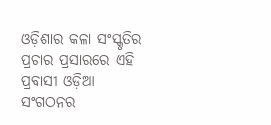ଓଡ଼ିଶାର କଳା ସଂସ୍କୃତିର ପ୍ରଚାର ପ୍ରସାରରେ ଏହି ପ୍ରବାସୀ ଓଡ଼ିଆ ସଂଗଠନର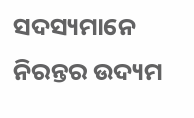ସଦସ୍ୟମାନେ ନିରନ୍ତର ଉଦ୍ୟମ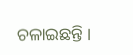ଚଳାଇଛନ୍ତି ।